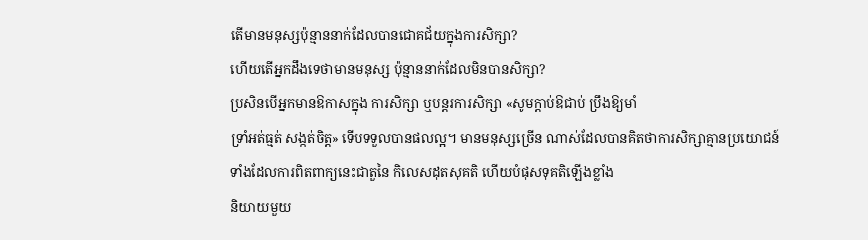តើមានមនុស្សប៉ុន្មាននាក់ដែលបានជោគជ័យក្នុងការសិក្សា?
ហើយតើអ្នកដឹងទេថាមានមនុស្ស ប៉ុន្មាននាក់ដែលមិនបានសិក្សា?
ប្រសិនបើអ្នកមានឱកាសក្នុង ការសិក្សា ឬបន្តរការសិក្សា «សូមក្ដាប់ឱជាប់ ប្រឹងឱ្យមាំ
ទ្រាំអត់ធ្មត់ សង្កត់ចិត្ត» ទើបទទួលបានផលល្អ។ មានមនុស្សច្រើន ណាស់ដែលបានគិតថាការសិក្សាគ្មានប្រយោជន៍
ទាំងដែលការពិតពាក្យនេះជាតួនៃ កិលេសដុតសុគតិ ហើយបំផុសទុគតិឡើងខ្លាំង
និយាយមួយ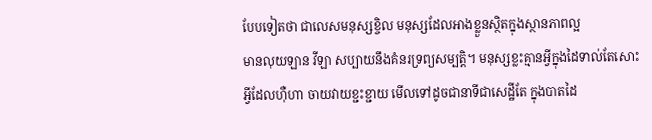បែបទៀតថា ជាលេសមនុស្សខ្ចិល មនុស្សដែលអាងខ្លួនស្ថិតក្នុងស្ថានភាពល្អ
មានលុយឡាន វីឡា សប្បាយនឹងគំនរទ្រព្យសម្បត្តិ។ មនុស្សខ្លះគ្មានអ្វីក្នុងដៃទាល់តែសោះ
អ្វីដែលហ៊ឺហា ចាយវាយខ្ជះខ្ជាយ មើលទៅដូចជានាទីជាសេដ្ឋីតែ ក្នុងបាតដៃ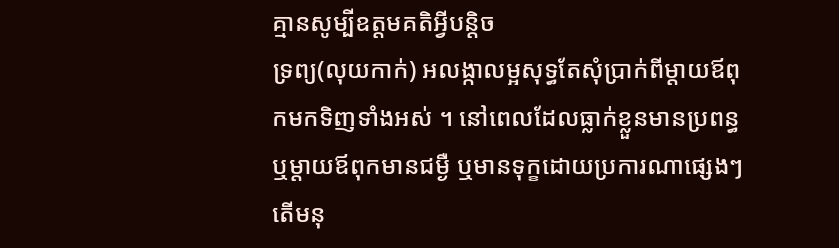គ្មានសូម្បីឧត្តមគតិអ្វីបន្តិច
ទ្រព្យ(លុយកាក់) អលង្កាលម្អសុទ្ធតែសុំប្រាក់ពីម្តាយឪពុកមកទិញទាំងអស់ ។ នៅពេលដែលធ្លាក់ខ្លួនមានប្រពន្ធ
ឬម្តាយឪពុកមានជម្ងឺ ឬមានទុក្ខដោយប្រការណាផ្សេងៗ តើមនុ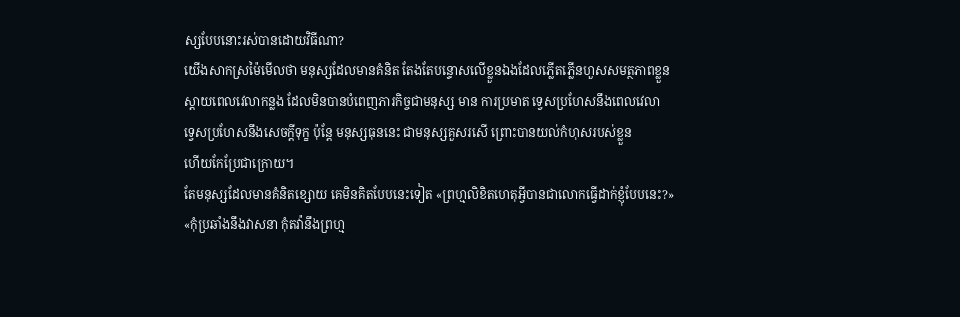ស្សបែបនោះរស់បានដោយវិធីណា?
យើងសាកស្រម៉ៃមើលថា មនុស្សដែលមានគំនិត តែងតែបន្ទោសលើខ្លួនឯងដែលភ្លើតភ្លើនហួសសមត្ថភាពខ្លួន
ស្តាយពេលវេលាកន្លង ដែលមិនបានបំពេញភារកិច្ចជាមនុស្ស មាន ការប្រមាត ទ្វេសប្រហែសនឹងពេលវេលា
ទ្វេសប្រហែសនឹងសេចក្ដីទុក្ខ ប៉ុន្តែ មនុស្សធុននេះ ជាមនុស្សគួសរសើ ព្រោះបានយល់កំហុសរបស់ខ្លួន
ហើយកែប្រែជាក្រោយ។
តែមនុស្សដែលមានគំនិតខ្សោយ គេមិនគិតបែបនេះទៀត «ព្រហ្មលិខិតហេតុអ្វីបានជាលោកធ្វើដាក់ខ្ញុំបែបនេះ?» «កុំប្រឆាំងនឹងវាសនា កុំតវ៉ានឹងព្រហ្ម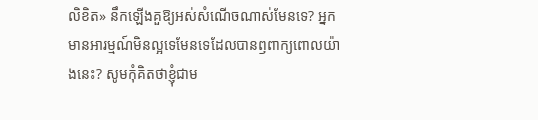លិខិត» នឹកឡើងគួឱ្យអស់សំណើចណាស់មែនទេ? អ្នកមានអារម្មណ៍មិនល្អទេមែនទេដែលបានឭពាក្យពោលយ៉ាងនេះ? សូមកុំគិតថាខ្ញុំជាម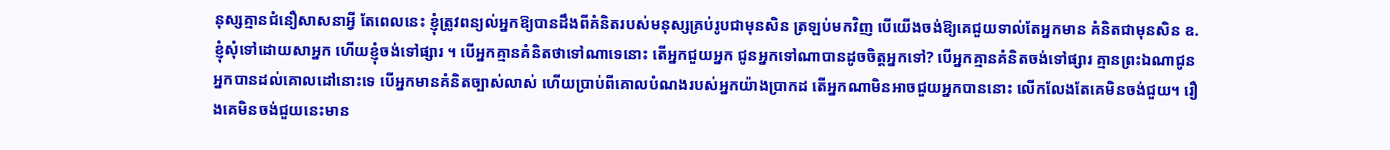នុស្សគ្មានជំនឿសាសនាអ្វី តែពេលនេះ ខ្ញុំត្រូវពន្យល់អ្នកឱ្យបានដឹងពីគំនិតរបស់មនុស្សគ្រប់រូបជាមុនសិន ត្រឡប់មកវិញ បើយើងចង់ឱ្យគេជួយទាល់តែអ្នកមាន គំនិតជាមុនសិន ឧ. ខ្ញុំសុំទៅដោយសាអ្នក ហើយខ្ញុំចង់ទៅផ្សារ ។ បើអ្នកគ្មានគំនិតថាទៅណាទេនោះ តើអ្នកជួយអ្នក ជូនអ្នកទៅណាបានដូចចិត្តអ្នកទៅ? បើអ្នកគ្មានគំនិតចង់ទៅផ្សារ គ្មានព្រះឯណាជូនអ្នកបានដល់គោលដៅនោះទេ បើអ្នកមានគំនិតច្បាស់លាស់ ហើយប្រាប់ពីគោលបំណងរបស់អ្នកយ៉ាងប្រាកដ តើអ្នកណាមិនអាចជួយអ្នកបាននោះ លើកលែងតែគេមិនចង់ជួយ។ រឿងគេមិនចង់ជួយនេះមាន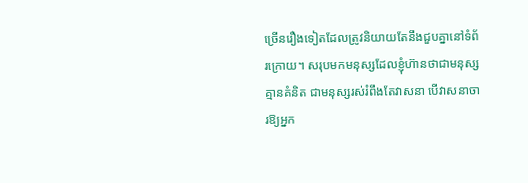ច្រើនរឿងទៀតដែលត្រូវនិយាយតែនឹងជួបគ្នានៅទំព័រក្រោយ។ សរុបមកមនុស្សដែលខ្ញុំហ៊ានថាជាមនុស្សគ្មានគំនិត ជាមនុស្សរស់រំពឹងតែវាសនា បើវាសនាចារឱ្យអ្នក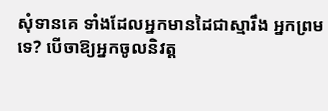សុំទានគេ ទាំងដែលអ្នកមានដៃជាស្មារឹង អ្នកព្រមទេ? បើចាឱ្យអ្នកចូលនិវត្ត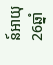ន៍អាយុ26ឆ្នាំ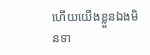ហើយយើងខ្លួនឯងមិនទា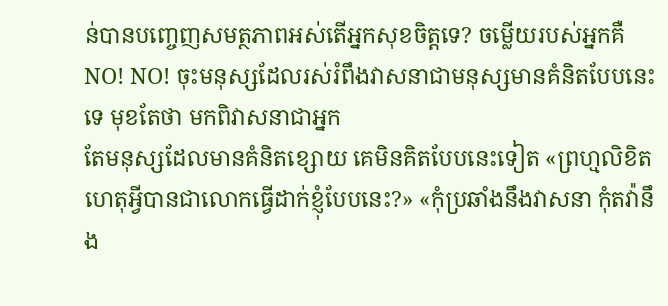ន់បានបញ្ចេញសមត្ថភាពអស់តើអ្នកសុខចិត្តទេ? ចម្លើយរបស់អ្នកគឺ NO! NO! ចុះមនុស្សដែលរស់រំពឹងវាសនាជាមនុស្សមានគំនិតបែបនេះទេ មុខតែថា មកពិវាសនាជាអ្នក
តែមនុស្សដែលមានគំនិតខ្សោយ គេមិនគិតបែបនេះទៀត «ព្រហ្មលិខិតហេតុអ្វីបានជាលោកធ្វើដាក់ខ្ញុំបែបនេះ?» «កុំប្រឆាំងនឹងវាសនា កុំតវ៉ានឹង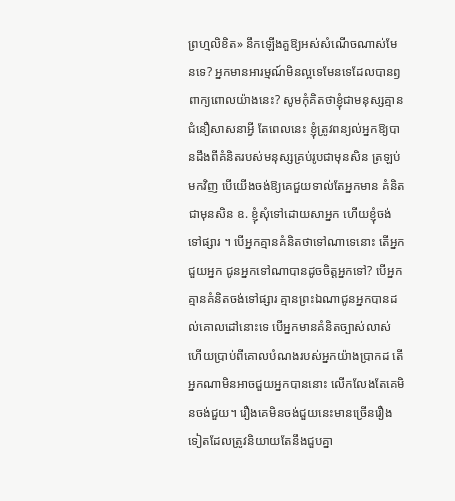ព្រហ្មលិខិត» នឹកឡើងគួឱ្យអស់សំណើចណាស់មែនទេ? អ្នកមានអារម្មណ៍មិនល្អទេមែនទេដែលបានឭពាក្យពោលយ៉ាងនេះ? សូមកុំគិតថាខ្ញុំជាមនុស្សគ្មានជំនឿសាសនាអ្វី តែពេលនេះ ខ្ញុំត្រូវពន្យល់អ្នកឱ្យបានដឹងពីគំនិតរបស់មនុស្សគ្រប់រូបជាមុនសិន ត្រឡប់មកវិញ បើយើងចង់ឱ្យគេជួយទាល់តែអ្នកមាន គំនិតជាមុនសិន ឧ. ខ្ញុំសុំទៅដោយសាអ្នក ហើយខ្ញុំចង់ទៅផ្សារ ។ បើអ្នកគ្មានគំនិតថាទៅណាទេនោះ តើអ្នកជួយអ្នក ជូនអ្នកទៅណាបានដូចចិត្តអ្នកទៅ? បើអ្នកគ្មានគំនិតចង់ទៅផ្សារ គ្មានព្រះឯណាជូនអ្នកបានដល់គោលដៅនោះទេ បើអ្នកមានគំនិតច្បាស់លាស់ ហើយប្រាប់ពីគោលបំណងរបស់អ្នកយ៉ាងប្រាកដ តើអ្នកណាមិនអាចជួយអ្នកបាននោះ លើកលែងតែគេមិនចង់ជួយ។ រឿងគេមិនចង់ជួយនេះមានច្រើនរឿងទៀតដែលត្រូវនិយាយតែនឹងជួបគ្នា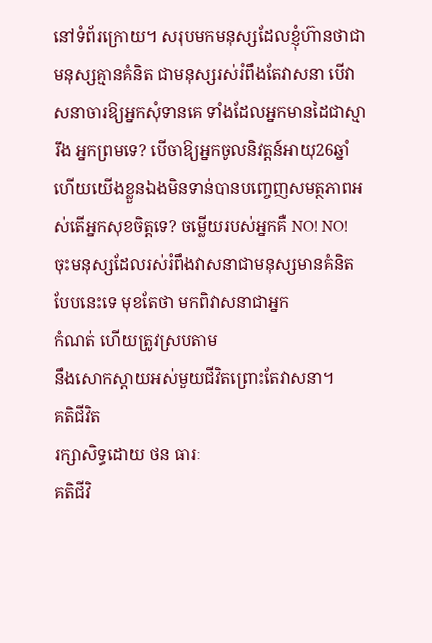នៅទំព័រក្រោយ។ សរុបមកមនុស្សដែលខ្ញុំហ៊ានថាជាមនុស្សគ្មានគំនិត ជាមនុស្សរស់រំពឹងតែវាសនា បើវាសនាចារឱ្យអ្នកសុំទានគេ ទាំងដែលអ្នកមានដៃជាស្មារឹង អ្នកព្រមទេ? បើចាឱ្យអ្នកចូលនិវត្តន៍អាយុ26ឆ្នាំ ហើយយើងខ្លួនឯងមិនទាន់បានបញ្ចេញសមត្ថភាពអស់តើអ្នកសុខចិត្តទេ? ចម្លើយរបស់អ្នកគឺ NO! NO! ចុះមនុស្សដែលរស់រំពឹងវាសនាជាមនុស្សមានគំនិតបែបនេះទេ មុខតែថា មកពិវាសនាជាអ្នក
កំណត់ ហើយត្រូវស្របតាម
នឹងសោកស្ដាយអស់មួយជីវិតព្រោះតែវាសនា។
គតិជីវិត
រក្សាសិទ្ធដោយ ថន ធារៈ
គតិជីវិ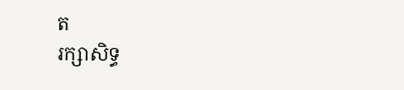ត
រក្សាសិទ្ធ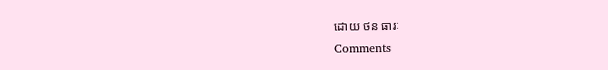ដោយ ថន ធារៈ
Comments